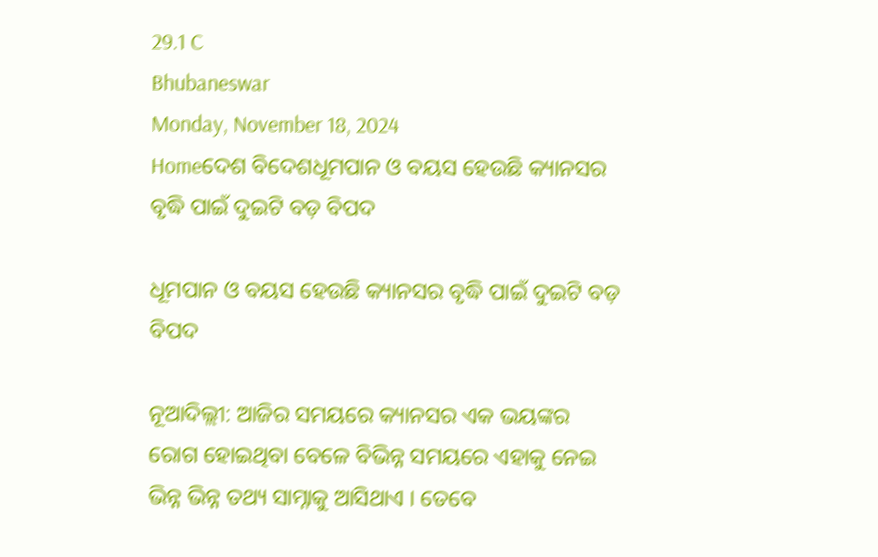29.1 C
Bhubaneswar
Monday, November 18, 2024
Homeଦେଶ ବିଦେଶଧୂମପାନ ଓ ବୟସ ହେଉଛି କ୍ୟାନସର ବୃଦ୍ଧି ପାଇଁ ଦୁଇଟି ବଡ଼ ବିପଦ

ଧୂମପାନ ଓ ବୟସ ହେଉଛି କ୍ୟାନସର ବୃଦ୍ଧି ପାଇଁ ଦୁଇଟି ବଡ଼ ବିପଦ

ନୂଆଦିଲ୍ଲୀ: ଆଜିର ସମୟରେ କ୍ୟାନସର ଏକ ଭୟଙ୍କର ରୋଗ ହୋଇଥିବା ବେଳେ ବିଭିନ୍ନ ସମୟରେ ଏହାକୁ ନେଇ ଭିନ୍ନ ଭିନ୍ନ ତଥ୍ୟ ସାମ୍ନାକୁ ଆସିଥାଏ । ତେବେ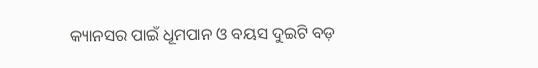କ୍ୟାନସର ପାଇଁ ଧୂମପାନ ଓ ବୟସ ଦୁଇଟି ବଡ଼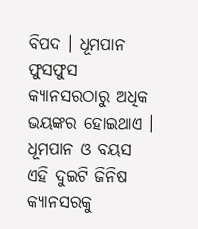ବିପଦ । ଧୂମପାନ ଫୁସଫୁସ କ୍ୟାନସରଠାରୁ ଅଧିକ ଭୟଙ୍କର ହୋଇଥାଏ । ଧୂମପାନ ଓ ବୟସ ଏହି ଦୁଇଟି ଜିନିଷ କ୍ୟାନସରକୁ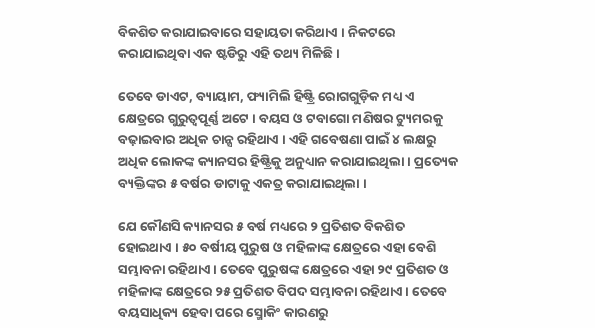ବିକଶିତ କରାଯାଇବାରେ ସହାୟତା କରିଥାଏ । ନିକଟରେ କରାଯାଇଥିବା ଏକ ଷ୍ଟଡିରୁ ଏହି ତଥ୍ୟ ମିଳିଛି ।

ତେବେ ଡାଏଟ, ବ୍ୟାୟାମ, ଫ୍ୟାମିଲି ହିଷ୍ଟ୍ରି ରୋଗଗୁଡ଼ିକ ମଧ୍ୟ ଏ କ୍ଷେତ୍ରରେ ଗୁରୁତ୍ୱପୂର୍ଣ୍ଣ ଅଟେ । ବୟସ ଓ ଟବାଗୋ ମଣିଷର ଟ୍ୟୁମରକୁ ବଢ଼ାଇବାର ଅଧିକ ଚାନ୍ସ ରହିଥାଏ । ଏହି ଗବେଷଣା ପାଇଁ ୪ ଲକ୍ଷରୁ ଅଧିକ ଲୋକଙ୍କ କ୍ୟାନସର ହିଷ୍ଟ୍ରିକୁ ଅନୁଧ୍ୟାନ କରାଯାଇଥିଲା । ପ୍ରତ୍ୟେକ ବ୍ୟକ୍ତିଙ୍କର ୫ ବର୍ଷର ଡାଟାକୁ ଏକତ୍ର କରାଯାଇଥିଲା ।

ଯେ କୌଣସି କ୍ୟାନସର ୫ ବର୍ଷ ମଧ୍ୟରେ ୨ ପ୍ରତିଶତ ବିକଶିତ ହୋଇଥାଏ । ୫୦ ବର୍ଷୀୟ ପୁରୁଷ ଓ ମହିଳାଙ୍କ କ୍ଷେତ୍ରରେ ଏହା ବେଶି ସମ୍ଭାବନା ରହିଥାଏ । ତେବେ ପୁରୁଷଙ୍କ କ୍ଷେତ୍ରରେ ଏହା ୨୯ ପ୍ରତିଶତ ଓ ମହିଳାଙ୍କ କ୍ଷେତ୍ରରେ ୨୫ ପ୍ରତିଶତ ବିପଦ ସମ୍ଭାବନା ରହିଥାଏ । ତେବେ ବୟସାଧିକ୍ୟ ହେବା ପରେ ସ୍ମୋକିଂ କାରଣରୁ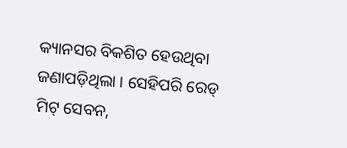କ୍ୟାନସର ବିକଶିତ ହେଉଥିବା ଜଣାପଡ଼ିଥିଲା । ସେହିପରି ରେଡ୍ ମିଟ୍ ସେବନ,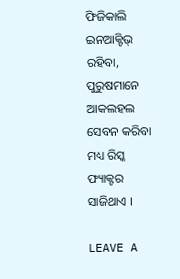ଫିଜିକାଲି ଇନଆକ୍ଟିଭ୍ ରହିବା, ପୁରୁଷମାନେ ଆକଲହଲ ସେବନ କରିବା ମଧ୍ୟ ରିସ୍କ ଫ୍ୟାକ୍ଟର ସାଜିଥାଏ ।

LEAVE A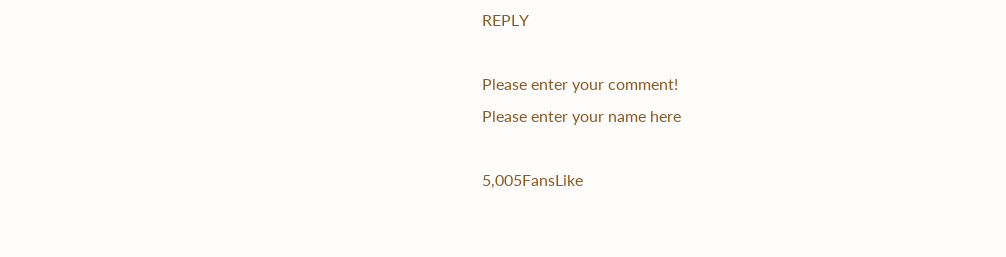REPLY

Please enter your comment!
Please enter your name here

5,005FansLike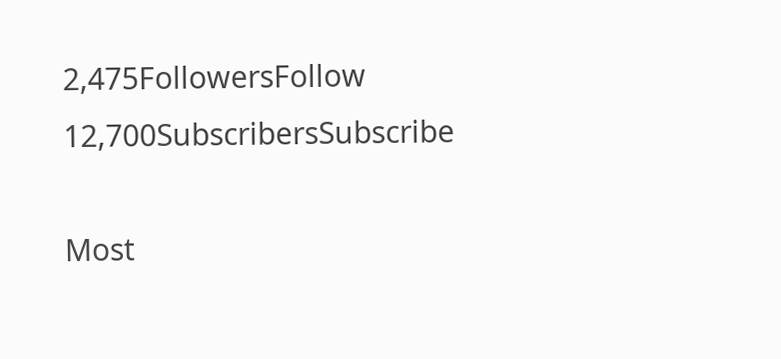2,475FollowersFollow
12,700SubscribersSubscribe

Most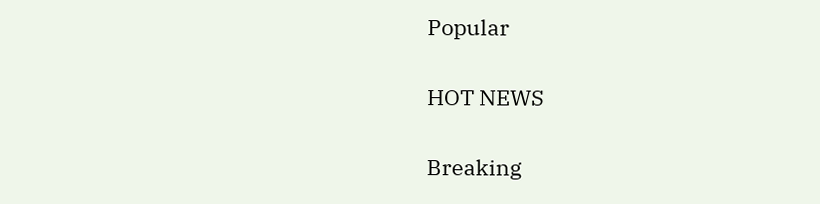Popular

HOT NEWS

Breaking